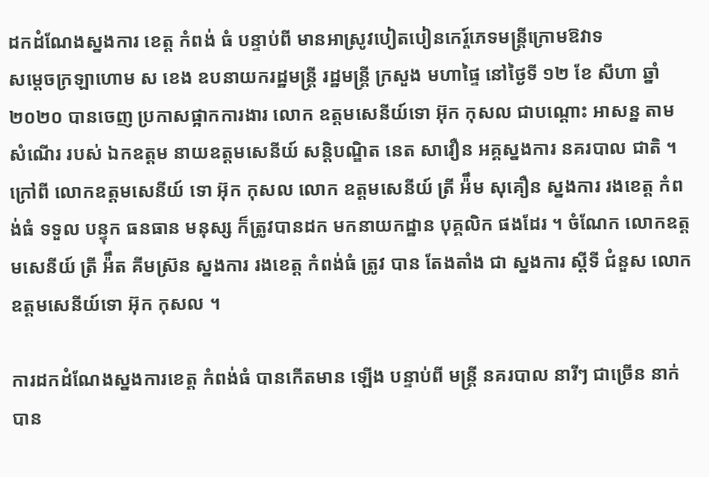ដកដំណែងស្នងការ ខេត្ត កំពង់ ធំ បន្ទាប់ពី មានអាស្រូវបៀតបៀនកេរ្ត៍ភេទមន្ត្រីក្រោមឱវាទ
សម្ដេចក្រឡាហោម ស ខេង ឧបនាយករដ្ឋមន្ត្រី រដ្ឋមន្រ្តី ក្រសួង មហាផ្ទៃ នៅថ្ងៃទី ១២ ខែ សីហា ឆ្នាំ ២០២០ បានចេញ ប្រកាសផ្អាកការងារ លោក ឧត្តមសេនីយ៍ទោ អ៊ុក កុសល ជាបណ្ដោះ អាសន្ន តាមសំណេីរ របស់ ឯកឧត្ដម នាយឧត្ដមសេនីយ៍ សន្តិបណ្ឌិត នេត សាវឿន អគ្គស្នងការ នគរបាល ជាតិ ។ ក្រៅពី លោកឧត្ដមសេនីយ៍ ទោ អ៊ុក កុសល លោក ឧត្ដមសេនីយ៍ ត្រី អ៉ឹម សុគឿន ស្នងការ រងខេត្ត កំពង់ធំ ទទួល បន្ទុក ធនធាន មនុស្ស ក៏ត្រូវបានដក មកនាយកដ្ឋាន បុគ្គលិក ផងដែរ ។ ចំណែក លោកឧត្ដមសេនីយ៍ ត្រី អ៉ឹត គីមស្រ៊ន ស្នងការ រងខេត្ត កំពង់ធំ ត្រូវ បាន តែងតាំង ជា ស្នងការ ស្ដីទី ជំនួស លោក ឧត្តមសេនីយ៍ទោ អ៊ុក កុសល ។

ការដកដំណែងស្នងការខេត្ត កំពង់ធំ បានកេីតមាន ឡេីង បន្ទាប់ពី មន្ត្រី នគរបាល នារីៗ ជាច្រើន នាក់ បាន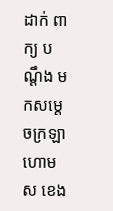ដាក់ ពាក្យ បណ្ដឹង មកសម្ដេចក្រឡាហោម ស ខេង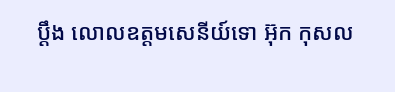ប្ដឹង លោលឧត្ដមសេនីយ៍ទោ អ៊ុក កុសល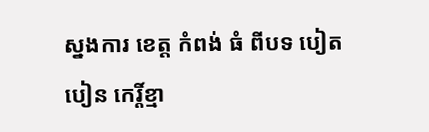ស្នងការ ខេត្ត កំពង់ ធំ ពីបទ បៀតបៀន កេរ្តិ៍ខ្មា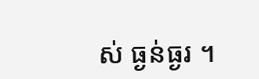ស់ ធ្ងន់ធ្ងរ ។